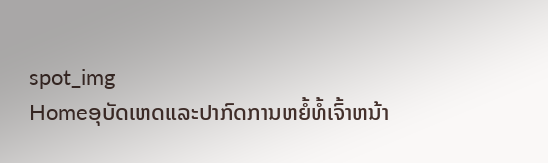spot_img
Homeອຸບັດເຫດແລະປາກົດການຫຍໍ້ທໍ້ເຈົ້າຫນ້າ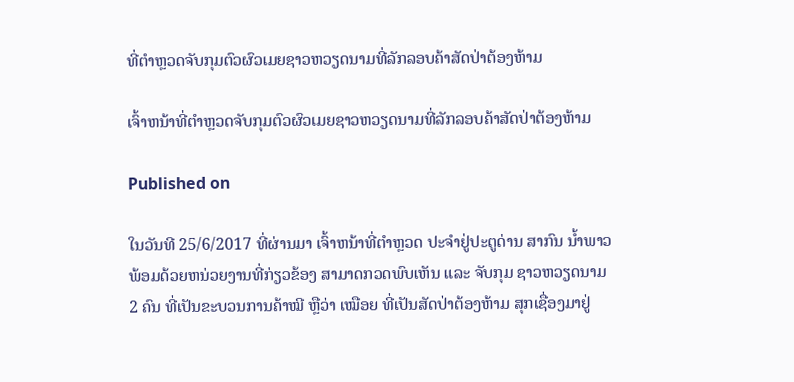ທີ່ຕໍາຫຼວດຈັບກຸມຕົວຜົວເມຍຊາວຫວຽດນາມທີ່ລັກລອບຄ້າສັດປ່າຕ້ອງຫ້າມ

ເຈົ້າຫນ້າທີ່ຕໍາຫຼວດຈັບກຸມຕົວຜົວເມຍຊາວຫວຽດນາມທີ່ລັກລອບຄ້າສັດປ່າຕ້ອງຫ້າມ

Published on

ໃນວັນທີ 25/6/2017 ທີ່ຜ່ານມາ ເຈົ້າຫນ້າທີ່ຕໍາຫຼວດ ປະຈໍາຢູ່ປະຕູດ່ານ ສາກົນ ນໍ້າພາວ ພ້ອມດ້ວຍຫນ່ວຍງານທີ່ກ່ຽວຂ້ອງ ສາມາດກວດພົບເຫັນ ແລະ ຈັບກຸມ ຊາວຫວຽດນາມ 2 ຄົນ ທີ່ເປັນຂະບວນການຄ້າໝີ ຫຼືວ່າ ເໝືອຍ ທີ່ເປັນສັດປ່າຕ້ອງຫ້າມ ສຸກເຊື່ອງມາຢູ່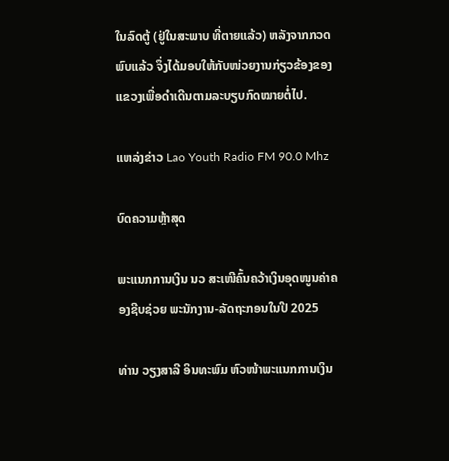ໃນລົດຕູ້ (ຢູ່ໃນສະພາບ ທີ່ຕາຍແລ້ວ) ຫລັງຈາກກວດພົບແລ້ວ ຈຶ່ງໄດ້ມອບໃຫ້ກັບໜ່ວຍງານກ່ຽວຂ້ອງຂອງແຂວງເພື່ອດຳເດີນຕາມລະບຽບກົດໝາຍຕໍ່ໄປ.

ແຫລ່ງຂ່າວ Lao Youth Radio FM 90.0 Mhz

ບົດຄວາມຫຼ້າສຸດ

ພະແນກການເງິນ ນວ ສະເໜີຄົ້ນຄວ້າເງິນອຸດໜູນຄ່າຄອງຊີບຊ່ວຍ ພະນັກງານ-ລັດຖະກອນໃນປີ 2025

ທ່ານ ວຽງສາລີ ອິນທະພົມ ຫົວໜ້າພະແນກການເງິນ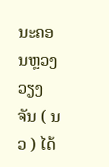ນະຄອນຫຼວງວຽງຈັນ ( ນວ ) ໄດ້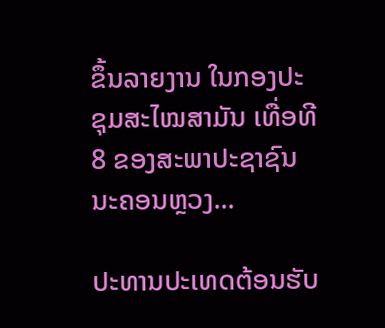ຂຶ້ນລາຍງານ ໃນກອງປະຊຸມສະໄໝສາມັນ ເທື່ອທີ 8 ຂອງສະພາປະຊາຊົນ ນະຄອນຫຼວງ...

ປະທານປະເທດຕ້ອນຮັບ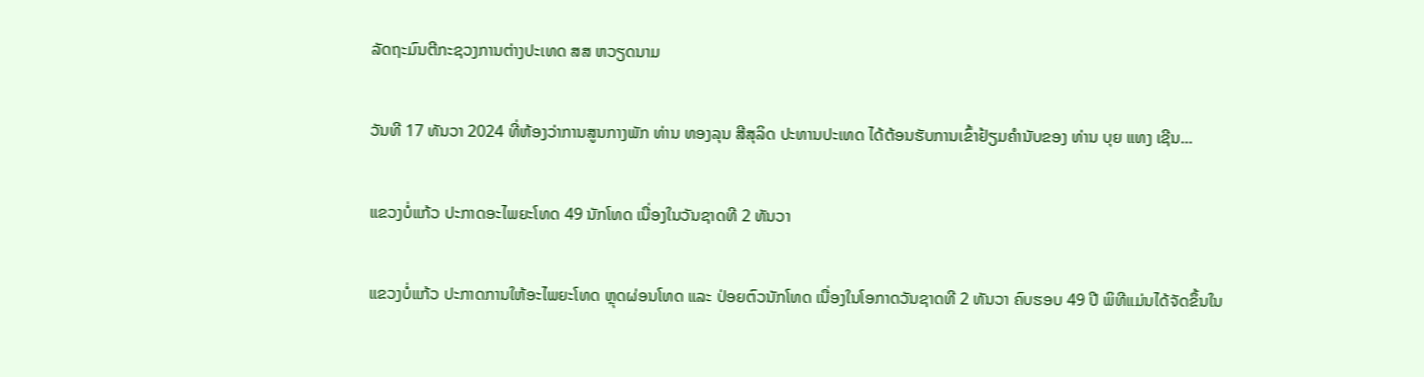ລັດຖະມົນຕີກະຊວງການຕ່າງປະເທດ ສສ ຫວຽດນາມ

ວັນທີ 17 ທັນວາ 2024 ທີ່ຫ້ອງວ່າການສູນກາງພັກ ທ່ານ ທອງລຸນ ສີສຸລິດ ປະທານປະເທດ ໄດ້ຕ້ອນຮັບການເຂົ້າຢ້ຽມຄຳນັບຂອງ ທ່ານ ບຸຍ ແທງ ເຊີນ...

ແຂວງບໍ່ແກ້ວ ປະກາດອະໄພຍະໂທດ 49 ນັກໂທດ ເນື່ອງໃນວັນຊາດທີ 2 ທັນວາ

ແຂວງບໍ່ແກ້ວ ປະກາດການໃຫ້ອະໄພຍະໂທດ ຫຼຸດຜ່ອນໂທດ ແລະ ປ່ອຍຕົວນັກໂທດ ເນື່ອງໃນໂອກາດວັນຊາດທີ 2 ທັນວາ ຄົບຮອບ 49 ປີ ພິທີແມ່ນໄດ້ຈັດຂຶ້ນໃນ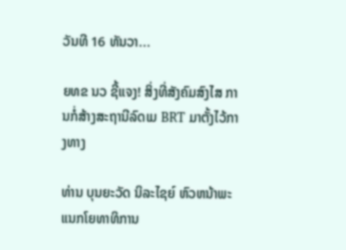ວັນທີ 16 ທັນວາ...

ຍທຂ ນວ ຊີ້ແຈງ! ສິ່ງທີ່ສັງຄົມສົງໄສ ການກໍ່ສ້າງສະຖານີລົດເມ BRT ມາຕັ້ງໄວ້ກາງທາງ

ທ່ານ ບຸນຍະວັດ ນິລະໄຊຍ໌ ຫົວຫນ້າພະແນກໂຍທາທິການ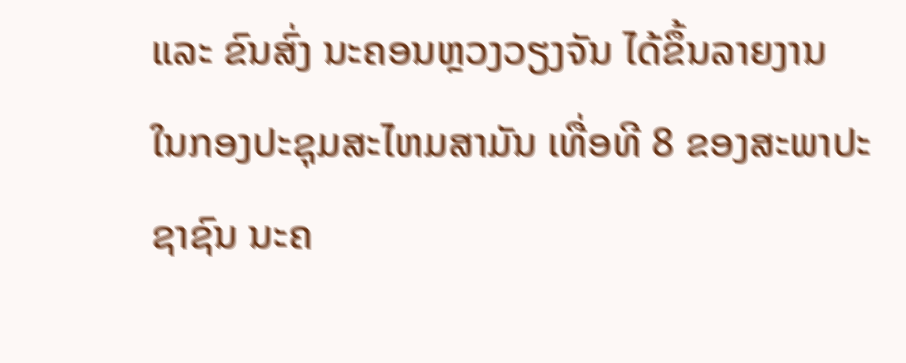ແລະ ຂົນສົ່ງ ນະຄອນຫຼວງວຽງຈັນ ໄດ້ຂຶ້ນລາຍງານ ໃນກອງປະຊຸມສະໄຫມສາມັນ ເທື່ອທີ 8 ຂອງສະພາປະຊາຊົນ ນະຄ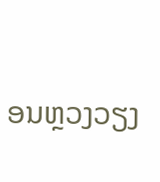ອນຫຼວງວຽງ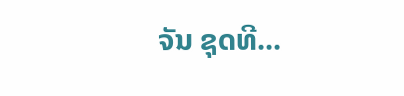ຈັນ ຊຸດທີ...